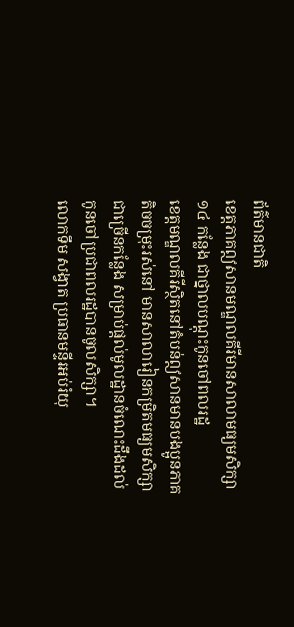ព័ត៌មានជាតិ
ខេត្តភាគឦសានមណ្ឌលគីរីមានសាលាមធ្យមសិក្សា ១៤ កន្លែង ជាថ្នាលបណ្តុះកូនចៅពលរដ្ឋ
ខេត្តមណ្ឌលគីរីស្ថិតនៅតំបន់ឦសានមានបងប្អូនភាគតិចចម្រុះរស់នៅ មានសាលារៀនកម្រិតមធ្យមសិក្សាជាច្រើនកន្លែង សម្រាប់ផ្តល់មូលដ្ឋានចំណេះដឹងដល់កូនចៅប្រជាពលរដ្ឋបានចូលសិក្សា។
លោកទឹម សង្វាត ប្រធានមន្ទីរអប់រំយុ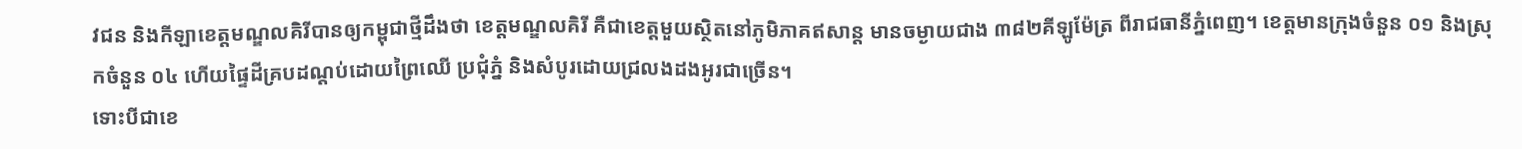វជន និងកីឡាខេត្តមណ្ឌលគិរីបានឲ្យកម្ពុជាថ្មីដឹងថា ខេត្តមណ្ឌលគិរី គឺជាខេត្តមួយស្ថិតនៅភូមិភាគឥសាន្ត មានចម្ងាយជាង ៣៨២គីឡូម៉ែត្រ ពីរាជធានីភ្នំពេញ។ ខេត្តមានក្រុងចំនួន ០១ និងស្រុកចំនួន ០៤ ហើយផ្ទៃដីគ្របដណ្តប់ដោយព្រៃឈើ ប្រជុំភ្នំ និងសំបូរដោយជ្រលងដងអូរជាច្រើន។
ទោះបីជាខេ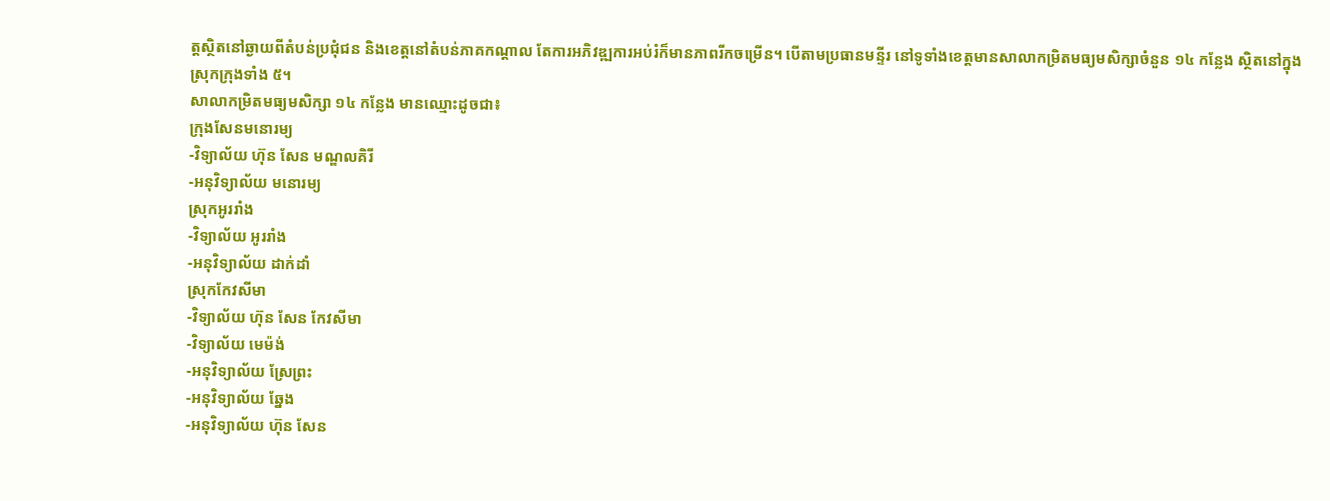ត្តស្ថិតនៅឆ្ងាយពីតំបន់ប្រជុំជន និងខេត្តនៅតំបន់ភាគកណ្តាល តែការអភិវឌ្ឍការអប់រំក៏មានភាពរីកចម្រើន។ បើតាមប្រធានមន្ទីរ នៅទូទាំងខេត្តមានសាលាកម្រិតមធ្យមសិក្សាចំនួន ១៤ កន្លែង ស្ថិតនៅក្នុងស្រុកក្រុងទាំង ៥។
សាលាកម្រិតមធ្យមសិក្សា ១៤ កន្លែង មានឈ្មោះដូចជា៖
ក្រុងសែនមនោរម្យ
-វិទ្យាល័យ ហ៊ុន សែន មណ្ឌលគិរី
-អនុវិទ្យាល័យ មនោរម្យ
ស្រុកអូររាំង
-វិទ្យាល័យ អូររាំង
-អនុវិទ្យាល័យ ដាក់ដាំ
ស្រុកកែវសីមា
-វិទ្យាល័យ ហ៊ុន សែន កែវសីមា
-វិទ្យាល័យ មេម៉ង់
-អនុវិទ្យាល័យ ស្រែព្រះ
-អនុវិទ្យាល័យ ឆ្នែង
-អនុវិទ្យាល័យ ហ៊ុន សែន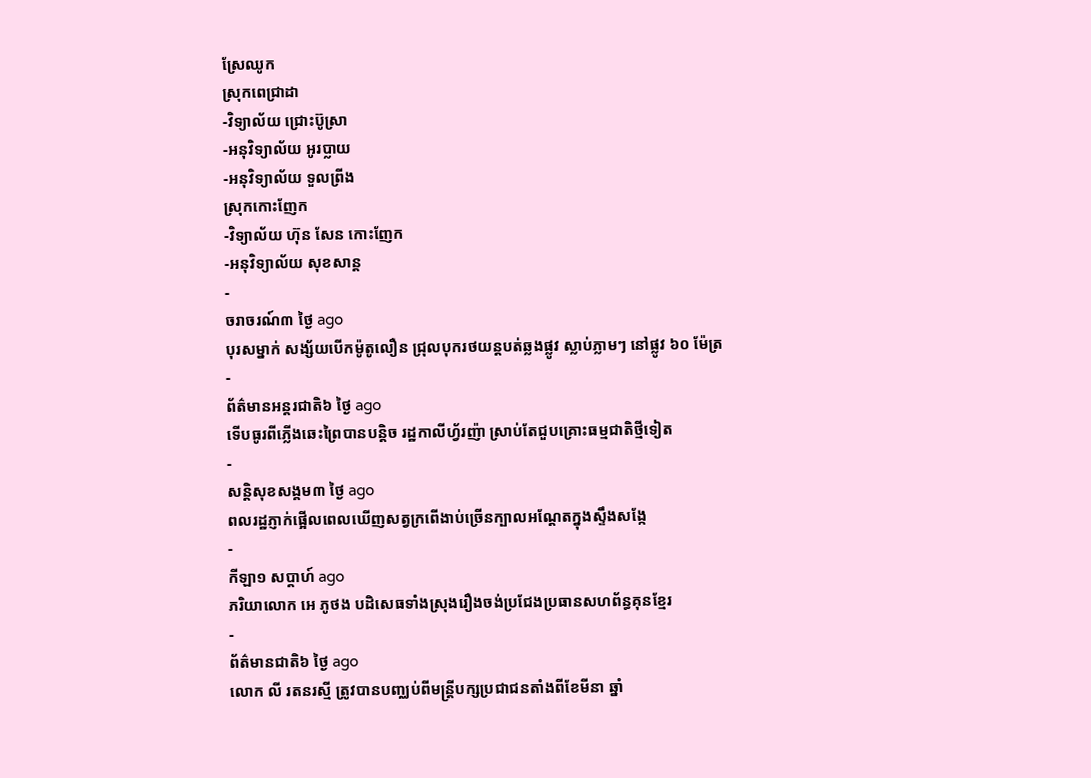ស្រែឈូក
ស្រុកពេជ្រាដា
-វិទ្យាល័យ ជ្រោះប៊ូស្រា
-អនុវិទ្យាល័យ អូរប្លាយ
-អនុវិទ្យាល័យ ទួលព្រីង
ស្រុកកោះញែក
-វិទ្យាល័យ ហ៊ុន សែន កោះញែក
-អនុវិទ្យាល័យ សុខសាន្ត
-
ចរាចរណ៍៣ ថ្ងៃ ago
បុរសម្នាក់ សង្ស័យបើកម៉ូតូលឿន ជ្រុលបុករថយន្តបត់ឆ្លងផ្លូវ ស្លាប់ភ្លាមៗ នៅផ្លូវ ៦០ ម៉ែត្រ
-
ព័ត៌មានអន្ដរជាតិ៦ ថ្ងៃ ago
ទើបធូរពីភ្លើងឆេះព្រៃបានបន្តិច រដ្ឋកាលីហ្វ័រញ៉ា ស្រាប់តែជួបគ្រោះធម្មជាតិថ្មីទៀត
-
សន្តិសុខសង្គម៣ ថ្ងៃ ago
ពលរដ្ឋភ្ញាក់ផ្អើលពេលឃើញសត្វក្រពើងាប់ច្រើនក្បាលអណ្ដែតក្នុងស្ទឹងសង្កែ
-
កីឡា១ សប្តាហ៍ ago
ភរិយាលោក អេ ភូថង បដិសេធទាំងស្រុងរឿងចង់ប្រជែងប្រធានសហព័ន្ធគុនខ្មែរ
-
ព័ត៌មានជាតិ៦ ថ្ងៃ ago
លោក លី រតនរស្មី ត្រូវបានបញ្ឈប់ពីមន្ត្រីបក្សប្រជាជនតាំងពីខែមីនា ឆ្នាំ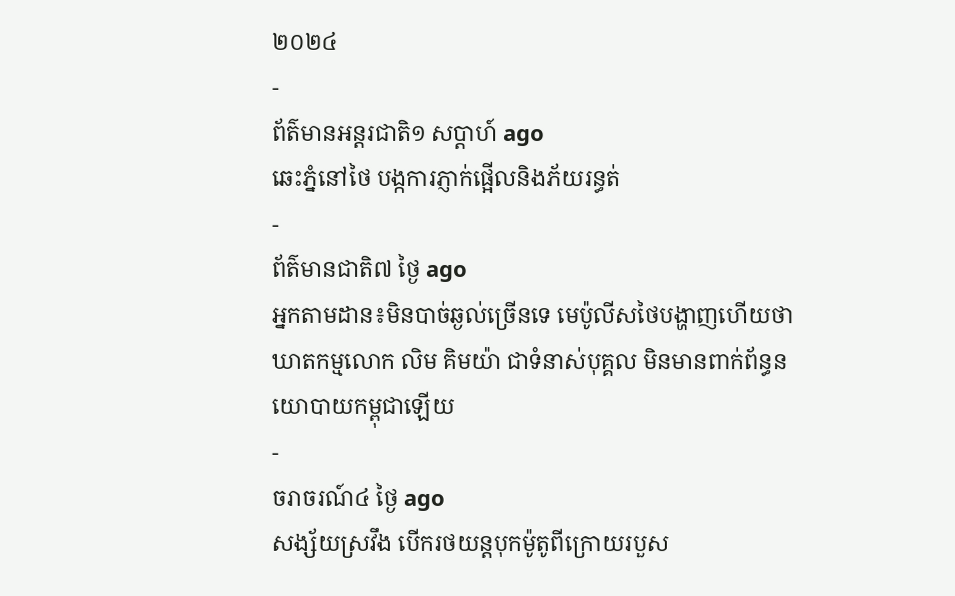២០២៤
-
ព័ត៌មានអន្ដរជាតិ១ សប្តាហ៍ ago
ឆេះភ្នំនៅថៃ បង្កការភ្ញាក់ផ្អើលនិងភ័យរន្ធត់
-
ព័ត៌មានជាតិ៧ ថ្ងៃ ago
អ្នកតាមដាន៖មិនបាច់ឆ្ងល់ច្រើនទេ មេប៉ូលីសថៃបង្ហាញហើយថាឃាតកម្មលោក លិម គិមយ៉ា ជាទំនាស់បុគ្គល មិនមានពាក់ព័ន្ធនយោបាយកម្ពុជាឡើយ
-
ចរាចរណ៍៤ ថ្ងៃ ago
សង្ស័យស្រវឹង បើករថយន្តបុកម៉ូតូពីក្រោយរបួស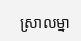ស្រាលម្នា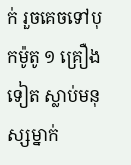ក់ រួចគេចទៅបុកម៉ូតូ ១ គ្រឿងទៀត ស្លាប់មនុស្សម្នាក់